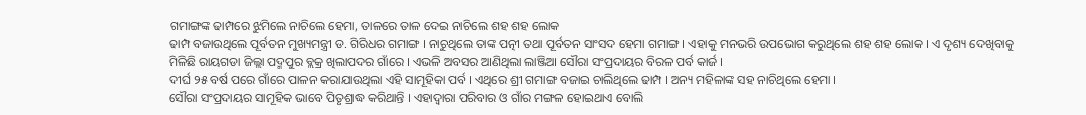ଗମାଙ୍ଗଙ୍କ ଢାମ୍ପରେ ଝୁମିଲେ ନାଚିଲେ ହେମା, ତାଳରେ ତାଳ ଦେଇ ନାଚିଲେ ଶହ ଶହ ଲୋକ
ଢାମ୍ପ ବଜାଉଥିଲେ ପୂର୍ବତନ ମୁଖ୍ୟମନ୍ତ୍ରୀ ଡ. ଗିରିଧର ଗମାଙ୍ଗ । ନାଚୁଥିଲେ ତାଙ୍କ ପତ୍ନୀ ତଥା ପୂର୍ବତନ ସାଂସଦ ହେମା ଗମାଙ୍ଗ । ଏହାକୁ ମନଭରି ଉପଭୋଗ କରୁଥିଲେ ଶହ ଶହ ଲୋକ । ଏ ଦୃଶ୍ୟ ଦେଖିବାକୁ ମିଳିଛି ରାୟଗଡା ଜିଲ୍ଲା ପଦ୍ମପୁର ବ୍ଲକ୍ର ଖିଲାପଦର ଗାଁରେ । ଏଭଳି ଅବସର ଆଣିଥିଲା ଲାଞ୍ଜିଆ ସୌରା ସଂପ୍ରଦାୟର ବିରଳ ପର୍ବ କାର୍ଜ ।
ଦୀର୍ଘ ୨୫ ବର୍ଷ ପରେ ଗାଁରେ ପାଳନ କରାଯାଉଥିଲା ଏହି ସାମୂହିକା ପର୍ବ । ଏଥିରେ ଶ୍ରୀ ଗମାଙ୍ଗ ବଜାଇ ଚାଲିଥିଲେ ଢାମ୍ପ । ଅନ୍ୟ ମହିଳାଙ୍କ ସହ ନାଚିଥିଲେ ହେମା ।
ସୌରା ସଂପ୍ରଦାୟର ସାମୂହିକ ଭାବେ ପିତୃଶ୍ରାଦ୍ଧ କରିଥାନ୍ତି । ଏହାଦ୍ୱାରା ପରିବାର ଓ ଗାଁର ମଙ୍ଗଳ ହୋଇଥାଏ ବୋଲି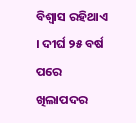ବିଶ୍ୱାସ ରହିଥାଏ । ଦୀର୍ଘ ୨୫ ବର୍ଷ ପରେ ଖିଲାପଦର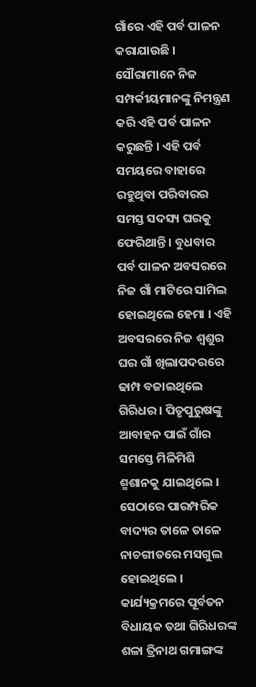ଗାଁରେ ଏହି ପର୍ବ ପାଳନ କରାଯାଉଛି । ସୌରାମାନେ ନିଜ ସମ୍ପର୍କୀୟମାନଙ୍କୁ ନିମନ୍ତ୍ରଣ କରି ଏହି ପର୍ବ ପାଳନ କରୁଛନ୍ତି । ଏହି ପର୍ବ ସମୟରେ ବାହାରେ ରହୁଥିବା ପରିବାରର ସମସ୍ତ ସଦସ୍ୟ ଘରକୁ ଫେରିଥାନ୍ତି । ବୁଧବାର ପର୍ବ ପାଳନ ଅବସରରେ ନିଜ ଗାଁ ମାଟିରେ ସାମିଲ ହୋଇଥିଲେ ହେମା । ଏହି ଅବସରରେ ନିଜ ଶ୍ୱଶୁର ଘର ଗାଁ ଖିଲାପଦରରେ ଢାମ୍ପ ବଜାଇଥିଲେ ଗିରିଧର । ପିତୃପୁରୁଷଙ୍କୁ ଆବାହନ ପାଇଁ ଗାଁର ସମସ୍ତେ ମିଳିମିଶି ଶ୍ମଶାନକୁ ଯାଇଥିଲେ । ସେଠାରେ ପାରମ୍ପରିକ ବାଦ୍ୟର ତାଳେ ତାଳେ ନାଚଗୀତରେ ମସଗୁଲ ହୋଇଥିଲେ । କାର୍ଯ୍ୟକ୍ରମରେ ପୂର୍ବତନ ବିଧାୟକ ତଥା ଗିରିଧରଙ୍କ ଶଳା ତ୍ରିନାଥ ଗମାଙ୍ଗଙ୍କ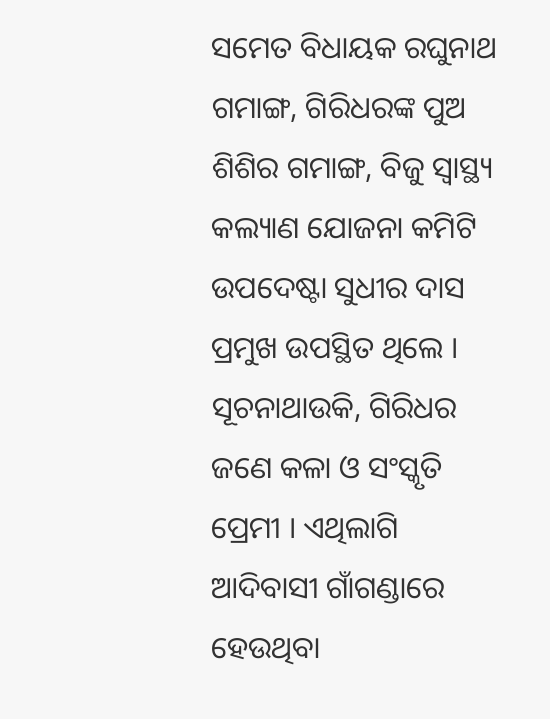ସମେତ ବିଧାୟକ ରଘୁନାଥ ଗମାଙ୍ଗ, ଗିରିଧରଙ୍କ ପୁଅ ଶିଶିର ଗମାଙ୍ଗ, ବିଜୁ ସ୍ୱାସ୍ଥ୍ୟ କଲ୍ୟାଣ ଯୋଜନା କମିଟି ଉପଦେଷ୍ଟା ସୁଧୀର ଦାସ ପ୍ରମୁଖ ଉପସ୍ଥିତ ଥିଲେ ।
ସୂଚନାଥାଉକି, ଗିରିଧର ଜଣେ କଳା ଓ ସଂସ୍କୃତି ପ୍ରେମୀ । ଏଥିଲାଗି ଆଦିବାସୀ ଗାଁଗଣ୍ଡାରେ ହେଉଥିବା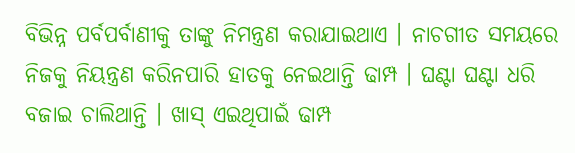ବିଭିନ୍ନ ପର୍ବପର୍ବାଣୀକୁ ତାଙ୍କୁ ନିମନ୍ତ୍ରଣ କରାଯାଇଥାଏ । ନାଚଗୀତ ସମୟରେ ନିଜକୁ ନିୟନ୍ତ୍ରଣ କରିନପାରି ହାତକୁ ନେଇଥାନ୍ତି ଢାମ୍ପ । ଘଣ୍ଟା ଘଣ୍ଟା ଧରି ବଜାଇ ଚାଲିଥାନ୍ତି । ଖାସ୍ ଏଇଥିପାଇଁ ଢାମ୍ପ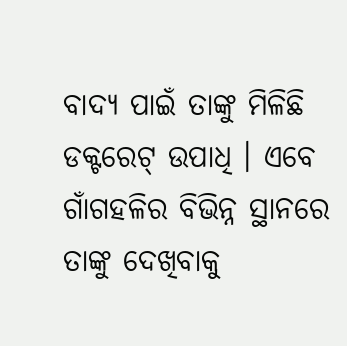ବାଦ୍ୟ ପାଇଁ ତାଙ୍କୁ ମିଳିଛି ଡକ୍ଟରେଟ୍ ଉପାଧି । ଏବେ ଗାଁଗହଳିର ବିଭିନ୍ନ ସ୍ଥାନରେ ତାଙ୍କୁ ଦେଖିବାକୁ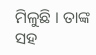ମିଳୁଛି । ତାଙ୍କ ସହ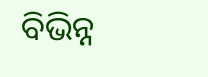ବିଭିନ୍ନ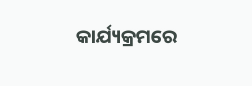କାର୍ଯ୍ୟକ୍ରମରେ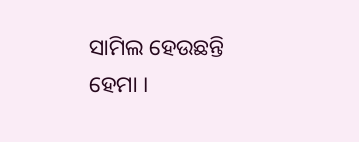ସାମିଲ ହେଉଛନ୍ତି ହେମା ।